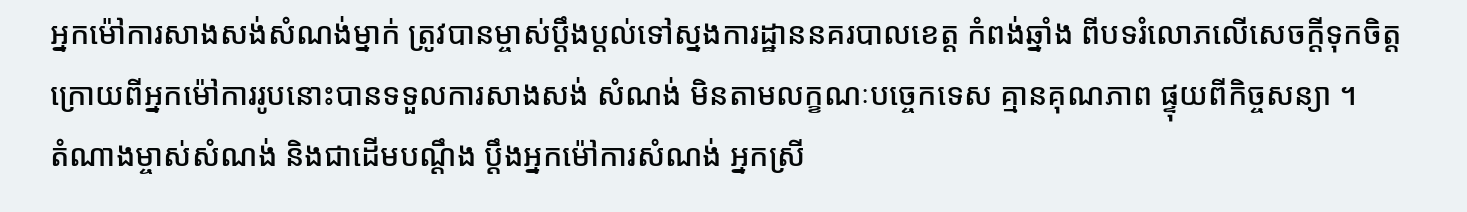អ្នកម៉ៅការសាងសង់សំណង់ម្នាក់ ត្រូវបានម្ចាស់ប្តឹងប្តល់ទៅស្នងការដ្ឋាននគរបាលខេត្ត កំពង់ឆ្នាំង ពីបទរំលោភលើសេចក្តីទុកចិត្ត ក្រោយពីអ្នកម៉ៅការរូបនោះបានទទួលការសាងសង់ សំណង់ មិនតាមលក្ខណៈបច្ចេកទេស គ្មានគុណភាព ផ្ទុយពីកិច្ចសន្យា ។
តំណាងម្ចាស់សំណង់ និងជាដើមបណ្តឹង ប្តឹងអ្នកម៉ៅការសំណង់ អ្នកស្រី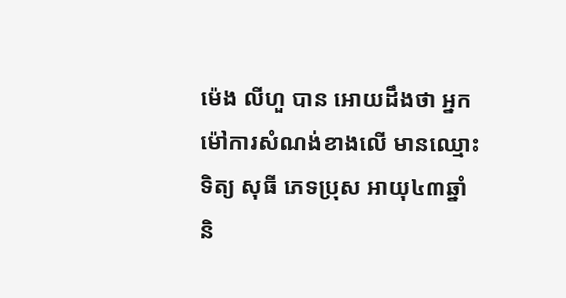ម៉េង លីហួ បាន អោយដឹងថា អ្នកម៉ៅការសំណង់ខាងលើ មានឈ្មោះ ទិត្យ សុធី ភេទប្រុស អាយុ៤៣ឆ្នាំ និ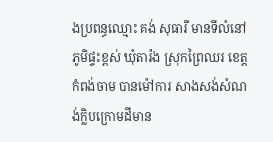ងប្រពន្ធឈ្មោះ គង់ សុធារី មានទីលំនៅ ភូមិផ្ទះខ្ពស់ ឃុំតារ៉ង ស្រុកព្រៃឈរ ខេត្តកំពង់ចាម បានម៉ៅការ សាងសង់សំណង់ក្លិបក្រោមដីមាន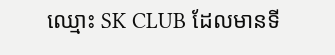ឈ្មោះ SK CLUB ដែលមានទី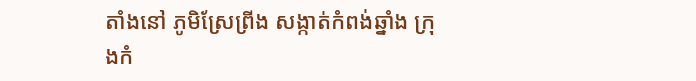តាំងនៅ ភូមិស្រែព្រីង សង្កាត់កំពង់ឆ្នាំង ក្រុងកំ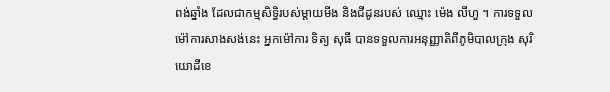ពង់ឆ្នាំង ដែលជាកម្មសិទ្ធិរបស់ម្តាយមីង និងជីដូនរបស់ ឈ្មោះ ម៉េង លីហួ ។ ការទទួលម៉ៅការសាងសង់នេះ អ្នកម៉ៅការ ទិត្យ សុធី បានទទួលការអនុញ្ញាតិពីភូមិបាលក្រុង សុរិយោដីខេ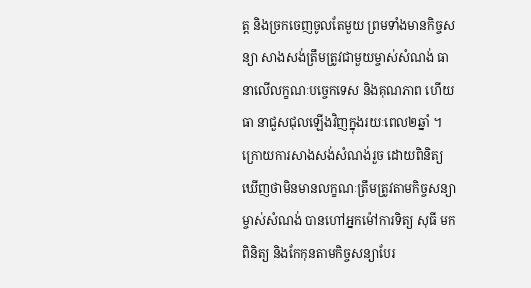ត្ត និងច្រកចេញចូលតែមួយ ព្រមទាំងមានកិច្ចសន្យា សាងសង់ត្រឹមត្រូវជាមួយម្ចាស់សំណង់ ធានាលើលក្ខណៈបច្ចេកទេស និងគុណភាព ហើយធា នាជួសជុលឡើងវិញក្នុងរយៈពេល២ឆ្នាំ ។ ក្រោយការសាងសង់សំណង់រួច ដោយពិនិត្យឃើញថាមិនមានលក្ខណៈត្រឹមត្រូវតាមកិច្ចសន្យា ម្ចាស់សំណង់ បានហៅអ្នកម៉ៅការទិត្យ សុធី មកពិនិត្យ និងកែកុនតាមកិច្ចសន្យាបែរ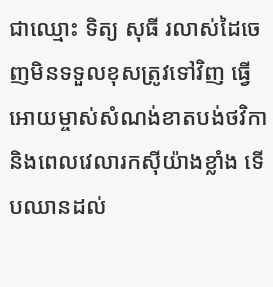ជាឈ្មោះ ទិត្យ សុធី រលាស់ដៃចេញមិនទទួលខុសត្រូវទៅវិញ ធ្វើអោយម្ចាស់សំណង់ខាតបង់ថវិកា និងពេលវេលារកស៊ីយ៉ាងខ្លាំង ទើបឈានដល់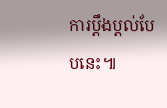ការប្តឹងប្តល់បែបនេះ៕